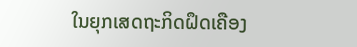ໃນຍຸກເສດຖະກິດຝຶດເຄືອງ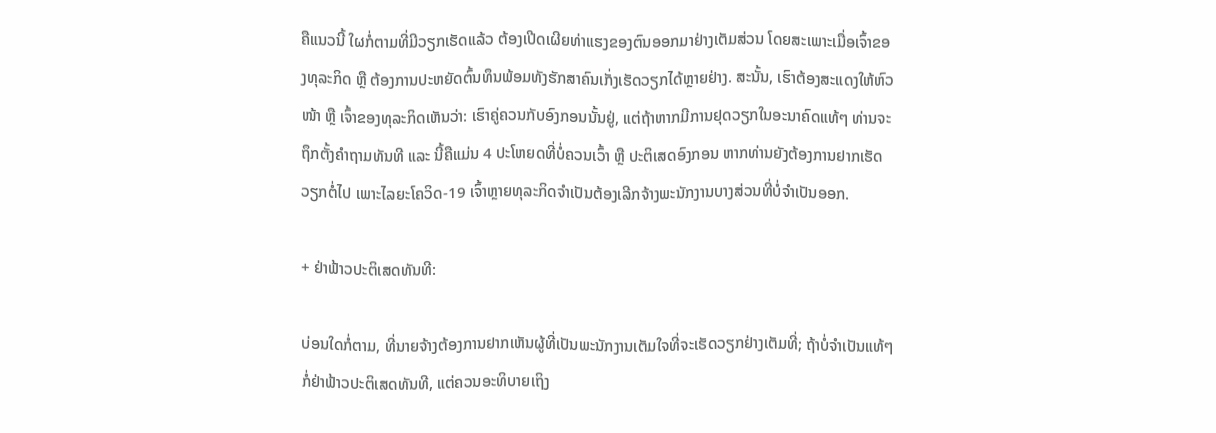ຄືແນວນີ້ ໃຜກໍ່ຕາມທີ່ມີວຽກເຮັດແລ້ວ ຕ້ອງເປີດເຜີຍທ່າແຮງຂອງຕົນອອກມາຢ່າງເຕັມສ່ວນ ໂດຍສະເພາະເມື່ອເຈົ້າຂອງທຸລະກິດ ຫຼື ຕ້ອງການປະຫຍັດຕົ້ນທຶນພ້ອມທັງຮັກສາຄົນເກັ່ງເຮັດວຽກໄດ້ຫຼາຍຢ່າງ. ສະນັ້ນ, ເຮົາຕ້ອງສະແດງໃຫ້ຫົວໜ້າ ຫຼື ເຈົ້າຂອງທຸລະກິດເຫັນວ່າ: ເຮົາຄູ່ຄວນກັບອົງກອນນັ້ນຢູ່, ແຕ່ຖ້າຫາກມີການຢຸດວຽກໃນອະນາຄົດແທ້ໆ ທ່ານຈະຖຶກຕັ້ງຄໍາຖາມທັນທີ ແລະ ນີ້ຄືແມ່ນ 4 ປະໂຫຍດທີ່ບໍ່ຄວນເວົ້າ ຫຼື ປະຕິເສດອົງກອນ ຫາກທ່ານຍັງຕ້ອງການຢາກເຮັດວຽກຕໍ່ໄປ ເພາະໄລຍະໂຄວິດ-19 ເຈົ້າຫຼາຍທຸລະກິດຈໍາເປັນຕ້ອງເລີກຈ້າງພະນັກງານບາງສ່ວນທີ່ບໍ່ຈໍາເປັນອອກ.

+ ຢ່າຟ້າວປະຕິເສດທັນທີ:

ບ່ອນໃດກໍ່ຕາມ, ທີ່ນາຍຈ້າງຕ້ອງການຢາກເຫັນຜູ້ທີ່ເປັນພະນັກງານເຕັມໃຈທີ່ຈະເຮັດວຽກຢ່າງເຕັມທີ່; ຖ້າບໍ່ຈໍາເປັນແທ້ໆກໍ່ຢ່າຟ້າວປະຕິເສດທັນທີ, ແຕ່ຄວນອະທິບາຍເຖິງ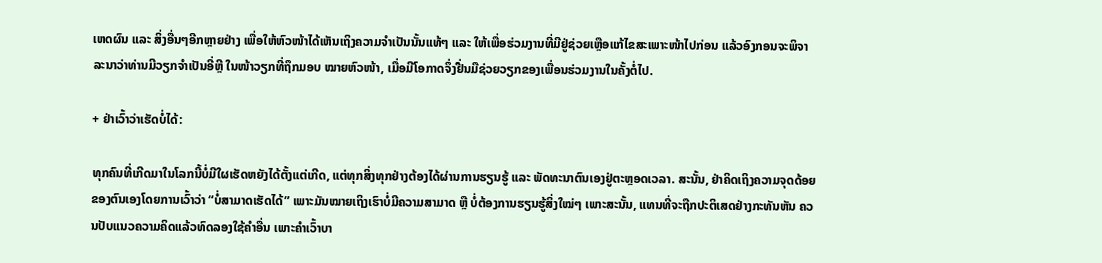ເຫດຜົນ ແລະ ສິ່ງອື່ນໆອີກຫຼາຍຢ່າງ ເພື່ອໃຫ້ຫົວໜ້າໄດ້ເຫັນເຖິງຄວາມຈໍາເປັນນັ້ນແທ້ໆ ແລະ ໃຫ້ເພື່ອຮ່ວມງານທີ່ມີຢູ່ຊ່ວຍເຫຼືອແກ້ໄຂສະເພາະໜ້າໄປກ່ອນ ແລ້ວອົງກອນຈະພິຈາລະນາວ່າທ່ານມີວຽກຈໍາເປັນອີ່ຫຼີ ໃນໜ້າວຽກທີ່ຖຶກມອບ ໝາຍຫົວໜ້າ, ເມື່ອມີໂອກາດຈຶ່ງຢື່ນມືຊ່ວຍວຽກຂອງເພື່ອນຮ່ວມງານໃນຄັ້ງຕໍ່ໄປ.

+ ຢ່າເວົ້າວ່າເຮັດບໍ່ໄດ້:

ທຸກຄົນທີ່ເກີດມາໃນໂລກນີ້ບໍ່ມີໃຜເຮັດຫຍັງໄດ້ຕັ້ງແຕ່ເກີດ, ແຕ່ທຸກສິ່ງທຸກຢ່າງຕ້ອງໄດ້ຜ່ານການຮຽນຮູ້ ແລະ ພັດທະນາຕົນເອງຢູ່ຕະຫຼອດເວລາ. ສະນັ້ນ, ຢ່າຄິດເຖິງຄວາມຈຸດດ້ອຍຂອງຕົນເອງໂດຍການເວົ້າວ່າ “ບໍ່ສາມາດເຮັດໄດ້” ເພາະມັນໝາຍເຖິງເຮົາບໍ່ມີຄວາມສາມາດ ຫຼື ບໍ່ຕ້ອງການຮຽນຮູ້ສິ່ງໃໝ່ໆ ເພາະສະນັ້ນ, ແທນທີ່ຈະຖືກປະຕິເສດຢ່າງກະທັນຫັນ ຄວນປັບແນວຄວາມຄິດແລ້ວທົດລອງໃຊ້ຄຳອື່ນ ເພາະຄໍາເວົ້າບາ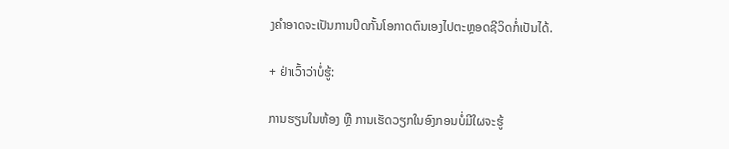ງຄຳອາດຈະເປັນການປິດກັ້ນໂອກາດຕົນເອງໄປຕະຫຼອດຊີວິດກໍ່ເປັນໄດ້.

+ ຢ່າເວົ້າວ່າບໍ່ຮູ້:

ການຮຽນໃນຫ້ອງ ຫຼື ການເຮັດວຽກໃນອົງກອນບໍ່ມີໃຜຈະຮູ້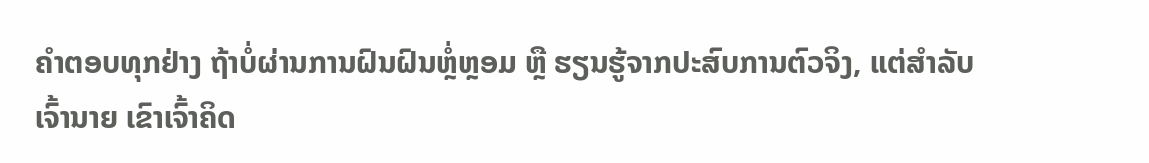ຄຳຕອບທຸກຢ່າງ ຖ້າບໍ່ຜ່ານການຝົນຝົນຫຼໍ່ຫຼອມ ຫຼື ຮຽນຮູ້ຈາກປະສົບການຕົວຈິງ, ແຕ່ສໍາລັບເຈົ້ານາຍ ເຂົາເຈົ້າຄິດ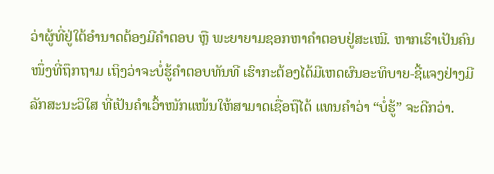ວ່າຜູ້ທີ່ຢູ່ໃຕ້ອຳນາດຕ້ອງມີຄຳຕອບ ຫຼື ພະຍາຍາມຊອກຫາຄຳຕອບຢູ່ສະເໝີ. ຫາກເຮົາເປັນຄົນໜຶ່ງທີ່ຖຶກຖາມ ເຖິງວ່າຈະບໍ່ຮູ້ຄຳຕອບທັນທີ ເຮົາກະຕ້ອງໄດ້ມີເຫດຜົນອະທິບາຍ-ຊີ້ແຈງຢ່າງມີລັກສະນະວິໃສ ທີ່ເປັນຄຳເວົ້າໜັກແໜ້ນໃຫ້ສາມາດເຊື່ອຖືໄດ້ ແທນຄຳວ່າ “ບໍ່ຮູ້” ຈະດີກວ່າ.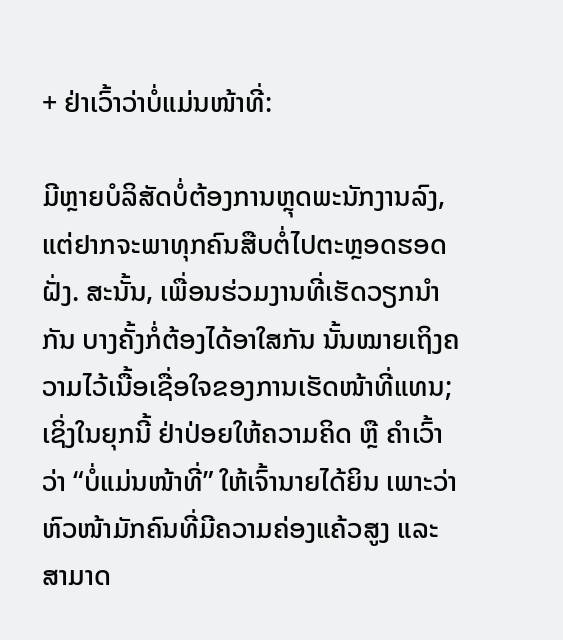+ ຢ່າເວົ້າວ່າບໍ່ແມ່ນໜ້າທີ່:

ມີຫຼາຍບໍລິສັດບໍ່ຕ້ອງການຫຼຸດພະນັກງານລົງ, ແຕ່ຢາກຈະພາທຸກຄົນສືບຕໍ່ໄປຕະຫຼອດຮອດຝັ່ງ. ສະນັ້ນ, ເພື່ອນຮ່ວມງານທີ່ເຮັດວຽກນໍາກັນ ບາງຄັ້ງກໍ່ຕ້ອງໄດ້ອາໃສກັນ ນັ້ນໝາຍເຖິງຄວາມໄວ້ເນື້ອເຊື່ອໃຈຂອງການເຮັດໜ້າທີ່ແທນ; ເຊິ່ງໃນຍຸກນີ້ ຢ່າປ່ອຍໃຫ້ຄວາມຄິດ ຫຼື ຄຳເວົ້າວ່າ “ບໍ່ແມ່ນໜ້າທີ່” ໃຫ້ເຈົ້ານາຍໄດ້ຍິນ ເພາະວ່າຫົວໜ້າມັກຄົນທີ່ມີຄວາມຄ່ອງແຄ້ວສູງ ແລະ ສາມາດ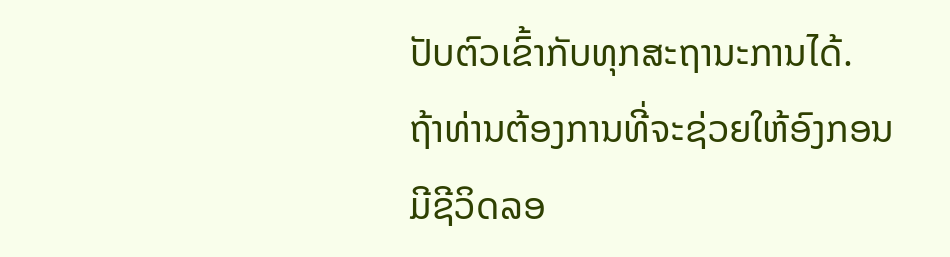ປັບຕົວເຂົ້າກັບທຸກສະຖານະການໄດ້. ຖ້າທ່ານຕ້ອງການທີ່ຈະຊ່ວຍໃຫ້ອົງກອນມີຊີວິດລອ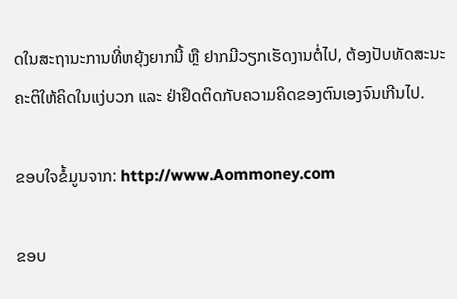ດໃນສະຖານະການທີ່ຫຍຸ້ງຍາກນີ້ ຫຼື ຢາກມີວຽກເຮັດງານຕໍ່ໄປ, ຕ້ອງປັບທັດສະນະຄະຕິໃຫ້ຄິດໃນແງ່ບວກ ແລະ ຢ່າຢຶດຕິດກັບຄວາມຄິດຂອງຕົນເອງຈົນເກີນໄປ.

ຂອບໃຈຂໍ້ມູນຈາກ: http://www.Aommoney.com

ຂອບ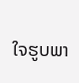ໃຈຮູບພາ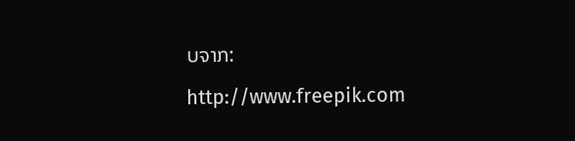ບຈາກ: http://www.freepik.com